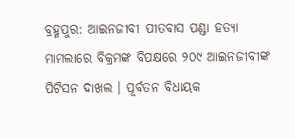ବ୍ରହ୍ମପୁର: ଆଇନଜୀବୀ ପୀତବାସ ପଣ୍ଡା ହତ୍ୟା ମାମଲାରେ ବିକ୍ରମଙ୍କ ବିପକ୍ଷରେ ୨୦୯ ଆଇନଜୀବୀଙ୍କ ପିଟିସନ ଦାଖଲ । ପୂର୍ବତନ ବିଧାୟକ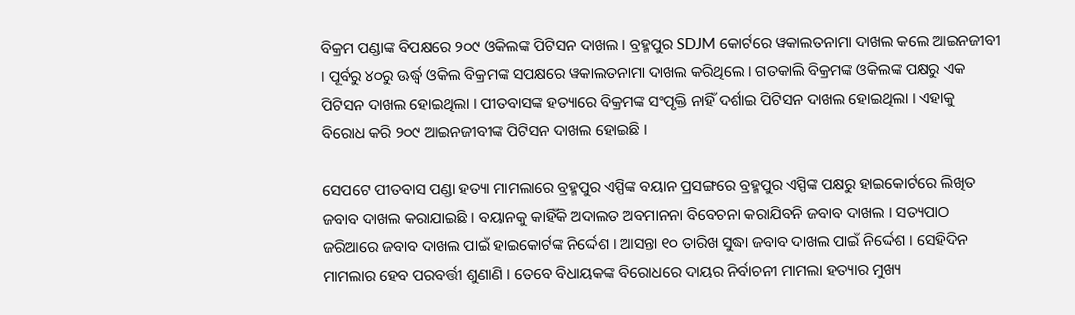ବିକ୍ରମ ପଣ୍ଡାଙ୍କ ବିପକ୍ଷରେ ୨୦୯ ଓକିଲଙ୍କ ପିଟିସନ ଦାଖଲ । ବ୍ରହ୍ମପୁର SDJM କୋର୍ଟରେ ୱକାଲତନାମା ଦାଖଲ କଲେ ଆଇନଜୀବୀ । ପୂର୍ବରୁ ୪୦ରୁ ଊର୍ଦ୍ଧ୍ବ ଓକିଲ ବିକ୍ରମଙ୍କ ସପକ୍ଷରେ ୱକାଲତନାମା ଦାଖଲ କରିଥିଲେ । ଗତକାଲି ବିକ୍ରମଙ୍କ ଓକିଲଙ୍କ ପକ୍ଷରୁ ଏକ ପିଟିସନ ଦାଖଲ ହୋଇଥିଲା । ପୀତବାସଙ୍କ ହତ୍ୟାରେ ବିକ୍ରମଙ୍କ ସଂପୃକ୍ତି ନାହିଁ ଦର୍ଶାଇ ପିଟିସନ ଦାଖଲ ହୋଇଥିଲା । ଏହାକୁ ବିରୋଧ କରି ୨୦୯ ଆଇନଜୀବୀଙ୍କ ପିଟିସନ ଦାଖଲ ହୋଇଛି ।

ସେପଟେ ପୀତବାସ ପଣ୍ଡା ହତ୍ୟା ମାମଲାରେ ବ୍ରହ୍ମପୁର ଏସ୍ପିଙ୍କ ବୟାନ ପ୍ରସଙ୍ଗରେ ବ୍ରହ୍ମପୁର ଏସ୍ପିଙ୍କ ପକ୍ଷରୁ ହାଇକୋର୍ଟରେ ଲିଖିତ ଜବାବ ଦାଖଲ କରାଯାଇଛି । ବୟାନକୁ କାହିଁକି ଅଦାଲତ ଅବମାନନା ବିବେଚନା କରାଯିବନି ଜବାବ ଦାଖଲ । ସତ୍ୟପାଠ ଜରିଆରେ ଜବାବ ଦାଖଲ ପାଇଁ ହାଇକୋର୍ଟଙ୍କ ନିର୍ଦ୍ଦେଶ । ଆସନ୍ତା ୧୦ ତାରିଖ ସୁଦ୍ଧା ଜବାବ ଦାଖଲ ପାଇଁ ନିର୍ଦ୍ଦେଶ । ସେହିଦିନ ମାମଲାର ହେବ ପରବର୍ତ୍ତୀ ଶୁଣାଣି । ତେବେ ବିଧାୟକଙ୍କ ବିରୋଧରେ ଦାୟର ନିର୍ବାଚନୀ ମାମଲା ହତ୍ୟାର ମୁଖ୍ୟ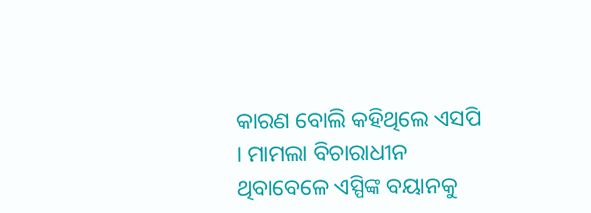କାରଣ ବୋଲି କହିଥିଲେ ଏସପି । ମାମଲା ବିଚାରାଧୀନ ଥିବାବେଳେ ଏସ୍ପିଙ୍କ ବୟାନକୁ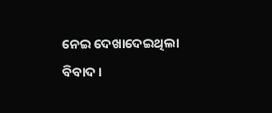ନେଇ ଦେଖାଦେଇଥିଲା ବିବାଦ ।